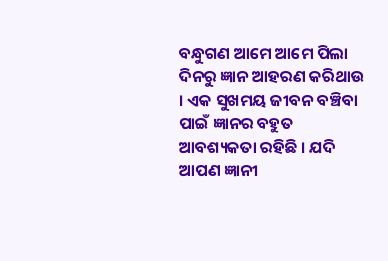ବନ୍ଧୁଗଣ ଆମେ ଆମେ ପିଲା ଦିନରୁ ଜ୍ଞାନ ଆହରଣ କରିଥାଉ । ଏକ ସୁଖମୟ ଜୀବନ ବଞ୍ଚିବା ପାଇଁ ଜ୍ଞାନର ବହୁତ ଆବଶ୍ୟକତା ରହିଛି । ଯଦି ଆପଣ ଜ୍ଞାନୀ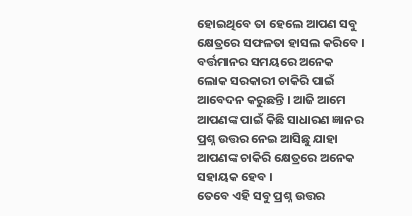ହୋଇଥିବେ ତା ହେଲେ ଆପଣ ସବୁ କ୍ଷେତ୍ରରେ ସଫଳତା ହାସଲ କରିବେ । ବର୍ତ୍ତମାନର ସମୟରେ ଅନେକ ଲୋକ ସରକାରୀ ଚାକିରି ପାଇଁ ଆବେଦନ କରୁଛନ୍ତି । ଆଜି ଆମେ ଆପଣଙ୍କ ପାଇଁ କିଛି ସାଧାରଣ ଜ୍ଞାନର ପ୍ରଶ୍ନ ଉତ୍ତର ନେଇ ଆସିଛୁ ଯାହା ଆପଣଙ୍କ ଚାକିରି କ୍ଷେତ୍ରରେ ଅନେକ ସହାୟକ ହେବ ।
ତେବେ ଏହି ସବୁ ପ୍ରଶ୍ନ ଉତ୍ତର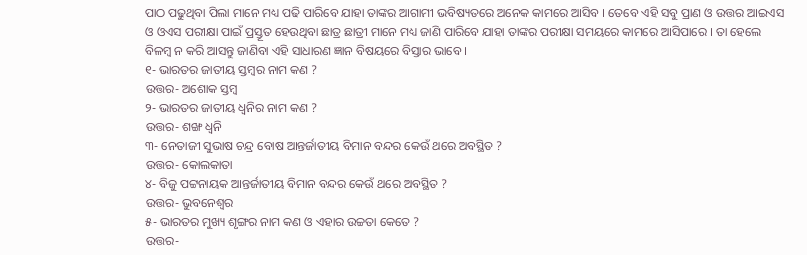ପାଠ ପଢୁଥିବା ପିଲା ମାନେ ମଧ୍ୟ ପଢି ପାରିବେ ଯାହା ତାଙ୍କର ଆଗାମୀ ଭବିଷ୍ୟତରେ ଅନେକ କାମରେ ଆସିବ । ତେବେ ଏହି ସବୁ ପ୍ରାଣ ଓ ଉତ୍ତର ଆଇଏସ ଓ ଓଏସ ପରୀକ୍ଷା ପାଇଁ ପ୍ରସ୍ତୂତ ହେଉଥିବା ଛାତ୍ର ଛାତ୍ରୀ ମାନେ ମଧ୍ୟ ଜାଣି ପାରିବେ ଯାହା ତାଙ୍କର ପରୀକ୍ଷା ସମୟରେ କାମରେ ଆସିପାରେ । ତା ହେଲେ ବିଳମ୍ବ ନ କରି ଆସନ୍ତୁ ଜାଣିବା ଏହି ସାଧାରଣ ଜ୍ଞାନ ବିଷୟରେ ବିସ୍ତାର ଭାବେ ।
୧- ଭାରତର ଜାତୀୟ ସ୍ତମ୍ବର ନାମ କଣ ?
ଉତ୍ତର- ଅଶୋକ ସ୍ତମ୍ବ
୨- ଭାରତର ଜାତୀୟ ଧ୍ୱନିର ନାମ କଣ ?
ଉତ୍ତର- ଶଙ୍ଖ ଧ୍ୱନି
୩- ନେତାଜୀ ସୁଭାଷ ଚନ୍ଦ୍ର ବୋଷ ଆନ୍ତର୍ଜାତୀୟ ବିମାନ ବନ୍ଦର କେଉଁ ଥରେ ଅବସ୍ଥିତ ?
ଉତ୍ତର- କୋଲକାତା
୪- ବିଜୁ ପଟ୍ଟନାୟକ ଆନ୍ତର୍ଜାତୀୟ ବିମାନ ବନ୍ଦର କେଉଁ ଥରେ ଅବସ୍ଥିତ ?
ଉତ୍ତର- ଭୁବନେଶ୍ଵର
୫- ଭାରତର ମୁଖ୍ୟ ଶୃଙ୍ଗର ନାମ କଣ ଓ ଏହାର ଉଚ୍ଚତା କେତେ ?
ଉତ୍ତର-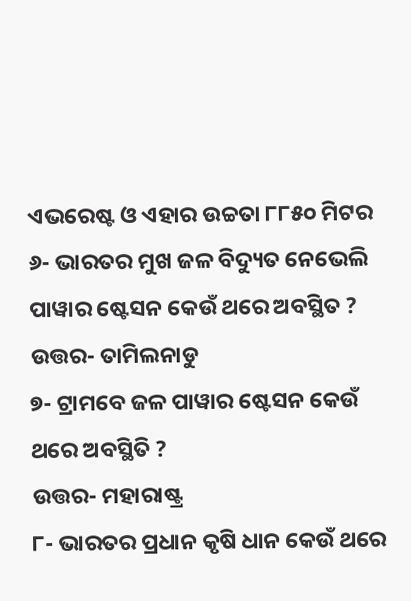ଏଭରେଷ୍ଟ ଓ ଏହାର ଉଚ୍ଚତା ୮୮୫୦ ମିଟର
୬- ଭାରତର ମୁଖ ଜଳ ବିଦ୍ୟୁତ ନେଭେଲି ପାୱାର ଷ୍ଟେସନ କେଉଁ ଥରେ ଅବସ୍ଥିତ ?
ଉତ୍ତର- ତାମିଲନାଡୁ
୭- ଟ୍ରାମବେ ଜଳ ପାୱାର ଷ୍ଟେସନ କେଉଁ ଥରେ ଅବସ୍ଥିତି ?
ଉତ୍ତର- ମହାରାଷ୍ଟ୍ର
୮- ଭାରତର ପ୍ରଧାନ କୃଷି ଧାନ କେଉଁ ଥରେ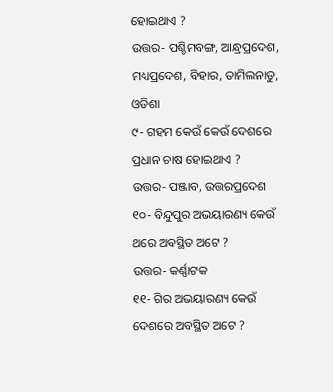ହୋଇଥାଏ ?
ଉତ୍ତର- ପଶ୍ଚିମବଙ୍ଗ, ଆନ୍ଧ୍ରପ୍ରଦେଶ, ମଧ୍ୟପ୍ରଦେଶ, ବିହାର, ତାମିଲନାଡୁ, ଓଡିଶା
୯- ଗହମ କେଉଁ କେଉଁ ଦେଶରେ ପ୍ରଧାନ ଚାଷ ହୋଇଥାଏ ?
ଉତ୍ତର- ପଞ୍ଜାବ, ଉତ୍ତରପ୍ରଦେଶ
୧୦- ବିନ୍ଦୁପୁର ଅଭୟାରଣ୍ୟ କେଉଁ ଥରେ ଅବସ୍ଥିତ ଅଟେ ?
ଉତ୍ତର- କର୍ଣ୍ଣାଟକ
୧୧- ଗିର ଅଭୟାରଣ୍ୟ କେଉଁ ଦେଶରେ ଅବସ୍ଥିତ ଅଟେ ?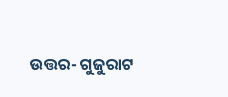ଉତ୍ତର- ଗୁଜୁରାଟ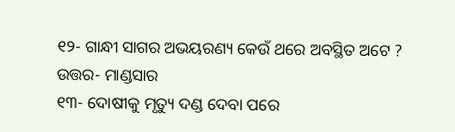୧୨- ଗାନ୍ଧୀ ସାଗର ଅଭୟରଣ୍ୟ କେଉଁ ଥରେ ଅବସ୍ଥିତ ଅଟେ ?
ଉତ୍ତର- ମାଣ୍ଡସାର
୧୩- ଦୋଷୀକୁ ମୃତ୍ୟୁ ଦଣ୍ଡ ଦେବା ପରେ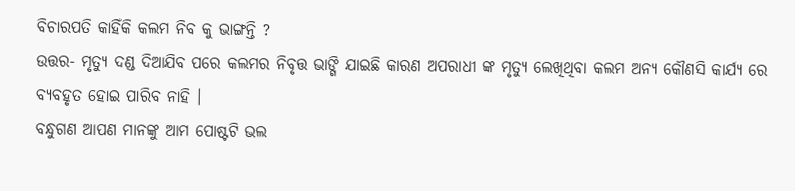ବିଚାରପତି କାହିଁକି କଲମ ନିବ କୁ ଭାଙ୍ଗନ୍ତି ?
ଉତ୍ତର- ମୃତ୍ୟୁ ଦଣ୍ଡ ଦିଆଯିବ ପରେ କଲମର ନିବୃତ୍ତ ଭାଙ୍ଗି ଯାଇଛି କାରଣ ଅପରାଧୀ ଙ୍କ ମୃତ୍ୟୁ ଲେଖିଥିବା କଲମ ଅନ୍ୟ କୌଣସି କାର୍ଯ୍ୟ ରେ ବ୍ଯବହୃତ ହୋଇ ପାରିବ ନାହି ।
ବନ୍ଧୁଗଣ ଆପଣ ମାନଙ୍କୁ ଆମ ପୋଷ୍ଟଟି ଭଲ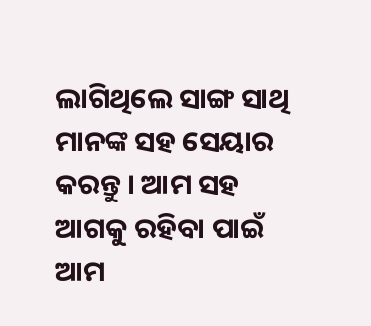ଲାଗିଥିଲେ ସାଙ୍ଗ ସାଥି ମାନଙ୍କ ସହ ସେୟାର କରନ୍ତୁ । ଆମ ସହ ଆଗକୁ ରହିବା ପାଇଁ ଆମ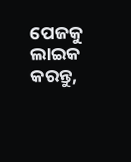ପେଜକୁ ଲାଇକ କରନ୍ତୁ,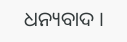ଧନ୍ୟବାଦ ।